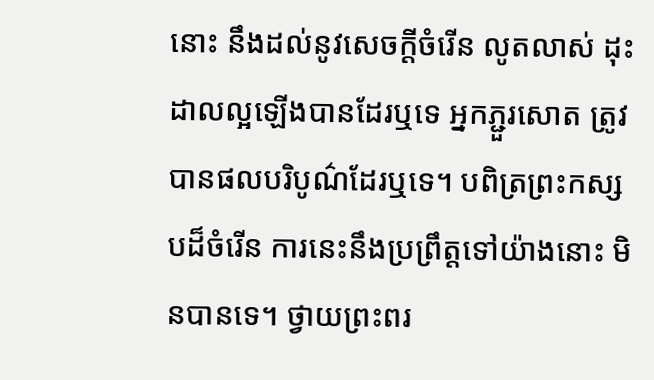នោះ នឹងដល់នូវសេចក្តីចំរើន លូតលាស់ ដុះដាលល្អឡើងបានដែរឬទេ អ្នកភ្ជួរសោត ត្រូវបានផលបរិបូណ៌ដែរឬទេ។ បពិត្រព្រះកស្សបដ៏ចំរើន ការនេះនឹងប្រព្រឹត្តទៅយ៉ាងនោះ មិនបានទេ។ ថ្វាយព្រះពរ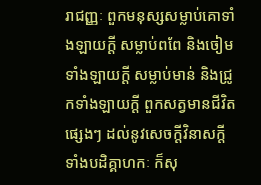រាជញ្ញៈ ពួកមនុស្សសម្លាប់គោទាំងឡាយក្តី សម្លាប់ពពែ និងចៀមទាំងឡាយក្តី សម្លាប់មាន់ និងជ្រូកទាំងឡាយក្តី ពួកសត្វមានជីវិតផ្សេងៗ ដល់នូវសេចក្តីវិនាសក្តី ទាំងបដិគ្គាហកៈ ក៏សុ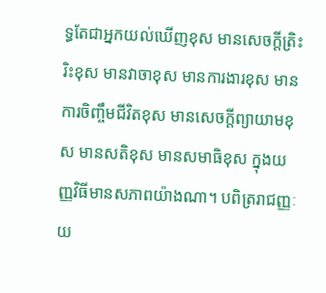ទ្ធតែជាអ្នកយល់ឃើញខុស មានសេចក្តីត្រិះរិះខុស មានវាចាខុស មានការងារខុស មានការចិញ្ចឹមជីវិតខុស មានសេចក្តីព្យាយាមខុស មានសតិខុស មានសមាធិខុស ក្នុងយញ្ញវិធីមានសភាពយ៉ាងណា។ បពិត្ររាជញ្ញៈ យ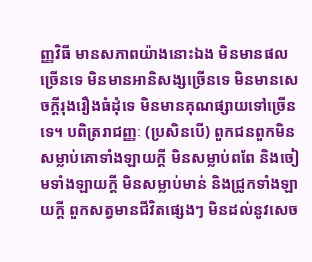ញ្ញវិធី មានសភាពយ៉ាងនោះឯង មិនមានផលច្រើនទេ មិនមានអានិសង្សច្រើនទេ មិនមានសេចក្តីរុងរឿងធំដុំទេ មិនមានគុណផ្សាយទៅច្រើនទេ។ បពិត្ររាជញ្ញៈ (ប្រសិនបើ) ពួកជនពួកមិនសម្លាប់គោទាំងឡាយក្តី មិនសម្លាប់ពពែ និងចៀមទាំងឡាយក្តី មិនសម្លាប់មាន់ និងជ្រូកទាំងឡាយក្តី ពួកសត្វមានជីវិតផ្សេងៗ មិនដល់នូវសេច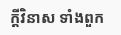ក្តីវិនាស ទាំងពួក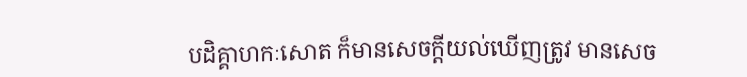បដិគ្គាហកៈសោត ក៏មានសេចក្តីយល់ឃើញត្រូវ មានសេច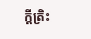ក្តីត្រិះ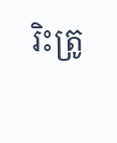រិះត្រូ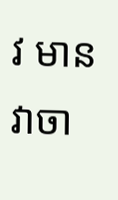វ មានវាចា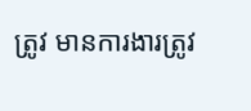ត្រូវ មានការងារត្រូវ